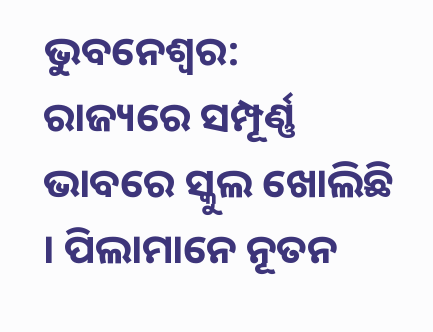ଭୁବନେଶ୍ବର: ରାଜ୍ୟରେ ସମ୍ପୂର୍ଣ୍ଣ ଭାବରେ ସ୍କୁଲ ଖୋଲିଛି । ପିଲାମାନେ ନୂତନ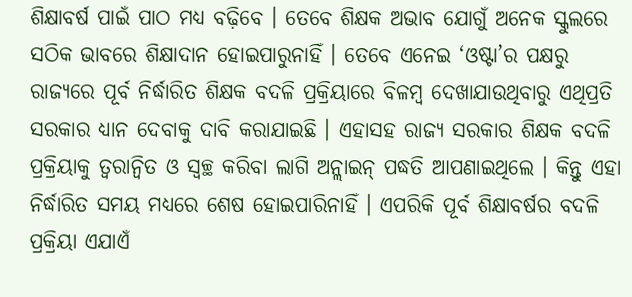ଶିକ୍ଷାବର୍ଷ ପାଇଁ ପାଠ ମଧ୍ୟ ବଢ଼ିବେ । ତେବେ ଶିକ୍ଷକ ଅଭାବ ଯୋଗୁଁ ଅନେକ ସ୍କୁଲରେ ସଠିକ ଭାବରେ ଶିକ୍ଷାଦାନ ହୋଇପାରୁନାହିଁ । ତେବେ ଏନେଇ ‘ଓଷ୍ଟା’ର ପକ୍ଷରୁ ରାଜ୍ୟରେ ପୂର୍ବ ନିର୍ଦ୍ଧାରିତ ଶିକ୍ଷକ ବଦଳି ପ୍ରକ୍ରିୟାରେ ବିଳମ୍ବ ଦେଖାଯାଉଥିବାରୁ ଏଥିପ୍ରତି ସରକାର ଧ୍ୟାନ ଦେବାକୁ ଦାବି କରାଯାଇଛି । ଏହାସହ ରାଜ୍ୟ ସରକାର ଶିକ୍ଷକ ବଦଳି ପ୍ରକ୍ରିୟାକୁ ତ୍ବରାନ୍ବିତ ଓ ସ୍ଵଚ୍ଛ କରିବା ଲାଗି ଅନ୍ଲାଇନ୍ ପଦ୍ଧତି ଆପଣାଇଥିଲେ । କିନ୍ତୁ ଏହା ନିର୍ଦ୍ଧାରିତ ସମୟ ମଧ୍ୟରେ ଶେଷ ହୋଇପାରିନାହିଁ । ଏପରିକି ପୂର୍ବ ଶିକ୍ଷାବର୍ଷର ବଦଳି ପ୍ରକ୍ରିୟା ଏଯାଏଁ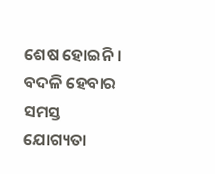ଶେଷ ହୋଇନି । ବଦଳି ହେବାର ସମସ୍ତ ଯୋଗ୍ୟତା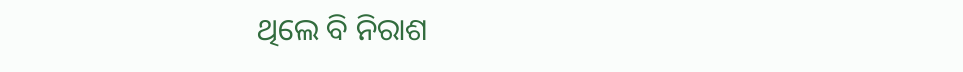ଥିଲେ ବି ନିରାଶ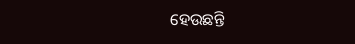ହେଉଛନ୍ତି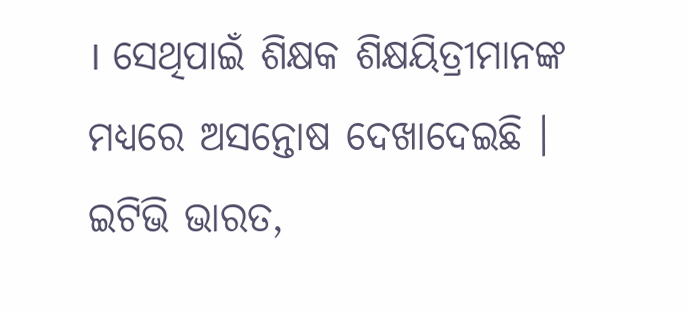। ସେଥିପାଇଁ ଶିକ୍ଷକ ଶିକ୍ଷୟିତ୍ରୀମାନଙ୍କ ମଧ୍ୟରେ ଅସନ୍ତୋଷ ଦେଖାଦେଇଛି ।
ଇଟିଭି ଭାରତ,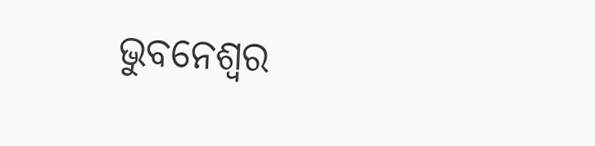ଭୁବନେଶ୍ବର